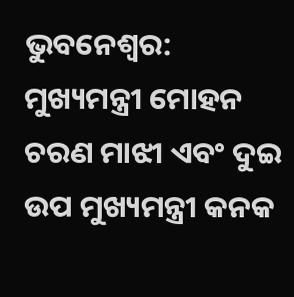ଭୁବନେଶ୍ୱର: ମୁଖ୍ୟମନ୍ତ୍ରୀ ମୋହନ ଚରଣ ମାଝୀ ଏବଂ ଦୁଇ ଉପ ମୁଖ୍ୟମନ୍ତ୍ରୀ କନକ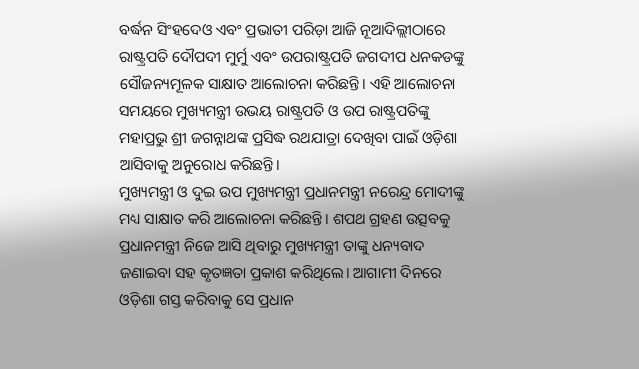ବର୍ଦ୍ଧନ ସିଂହଦେଓ ଏବଂ ପ୍ରଭାତୀ ପରିଡ଼ା ଆଜି ନୂଆଦିଲ୍ଲୀଠାରେ ରାଷ୍ଟ୍ରପତି ଦୌପଦୀ ମୁର୍ମୁ ଏବଂ ଉପରାଷ୍ଟ୍ରପତି ଜଗଦୀପ ଧନକଡଙ୍କୁ ସୌଜନ୍ୟମୂଳକ ସାକ୍ଷାତ ଆଲୋଚନା କରିଛନ୍ତି। ଏହି ଆଲୋଚନା ସମୟରେ ମୁଖ୍ୟମନ୍ତ୍ରୀ ଉଭୟ ରାଷ୍ଟ୍ରପତି ଓ ଉପ ରାଷ୍ଟ୍ରପତିଙ୍କୁ ମହାପ୍ରଭୁ ଶ୍ରୀ ଜଗନ୍ନାଥଙ୍କ ପ୍ରସିଦ୍ଧ ରଥଯାତ୍ରା ଦେଖିବା ପାଇଁ ଓଡ଼ିଶା ଆସିବାକୁ ଅନୁରୋଧ କରିଛନ୍ତି।
ମୁଖ୍ୟମନ୍ତ୍ରୀ ଓ ଦୁଇ ଉପ ମୁଖ୍ୟମନ୍ତ୍ରୀ ପ୍ରଧାନମନ୍ତ୍ରୀ ନରେନ୍ଦ୍ର ମୋଦୀଙ୍କୁ ମଧ୍ୟ ସାକ୍ଷାତ କରି ଆଲୋଚନା କରିଛନ୍ତି। ଶପଥ ଗ୍ରହଣ ଉତ୍ସବକୁ ପ୍ରଧାନମନ୍ତ୍ରୀ ନିଜେ ଆସି ଥିବାରୁ ମୁଖ୍ୟମନ୍ତ୍ରୀ ତାଙ୍କୁ ଧନ୍ୟବାଦ ଜଣାଇବା ସହ କୃତଜ୍ଞତା ପ୍ରକାଶ କରିଥିଲେ। ଆଗାମୀ ଦିନରେ ଓଡ଼ିଶା ଗସ୍ତ କରିବାକୁ ସେ ପ୍ରଧାନ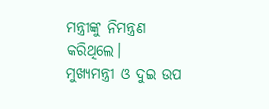ମନ୍ତ୍ରୀଙ୍କୁ ନିମନ୍ତ୍ରଣ କରିଥିଲେ।
ମୁଖ୍ୟମନ୍ତ୍ରୀ ଓ ଦୁଇ ଉପ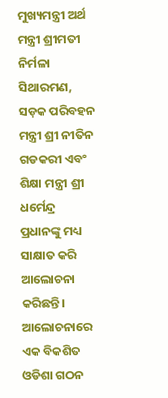ମୁଖ୍ୟମନ୍ତ୍ରୀ ଅର୍ଥ ମନ୍ତ୍ରୀ ଶ୍ରୀମତୀ ନିର୍ମଳା ସିଥାରମଣ, ସଡ଼କ ପରିବହନ ମନ୍ତ୍ରୀ ଶ୍ରୀ ନୀତିନ ଗଡକରୀ ଏବଂ ଶିକ୍ଷା ମନ୍ତ୍ରୀ ଶ୍ରୀ ଧର୍ମେନ୍ଦ୍ର ପ୍ରଧାନଙ୍କୁ ମଧ୍ୟ ସାକ୍ଷାତ କରି ଆଲୋଚନା କରିଛନ୍ତି।
ଆଲୋଚନାରେ ଏକ ବିକଶିତ ଓଡିଶା ଗଠନ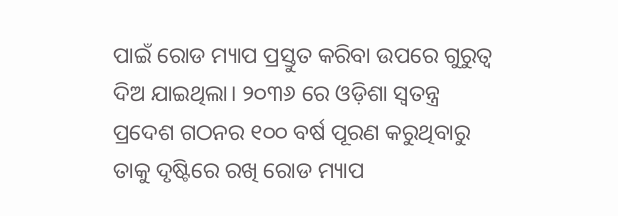ପାଇଁ ରୋଡ ମ୍ୟାପ ପ୍ରସ୍ତୁତ କରିବା ଉପରେ ଗୁରୁତ୍ବ ଦିଅ ଯାଇଥିଲା। ୨୦୩୬ ରେ ଓଡ଼ିଶା ସ୍ୱତନ୍ତ୍ର ପ୍ରଦେଶ ଗଠନର ୧୦୦ ବର୍ଷ ପୂରଣ କରୁଥିବାରୁ ତାକୁ ଦୃଷ୍ଟିରେ ରଖି ରୋଡ ମ୍ୟାପ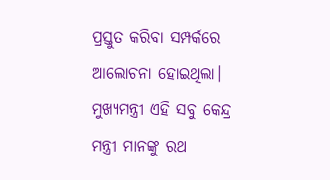ପ୍ରସ୍ତୁତ କରିବା ସମ୍ପର୍କରେ ଆଲୋଚନା ହୋଇଥିଲା। ମୁଖ୍ୟମନ୍ତ୍ରୀ ଏହି ସବୁ କେନ୍ଦ୍ର ମନ୍ତ୍ରୀ ମାନଙ୍କୁ ରଥ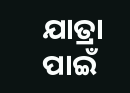ଯାତ୍ରା ପାଇଁ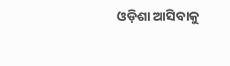ଓଡ଼ିଶା ଆସିବାକୁ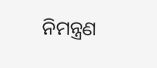ନିମନ୍ତ୍ରଣ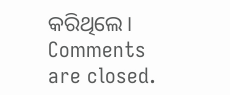କରିଥିଲେ।
Comments are closed.